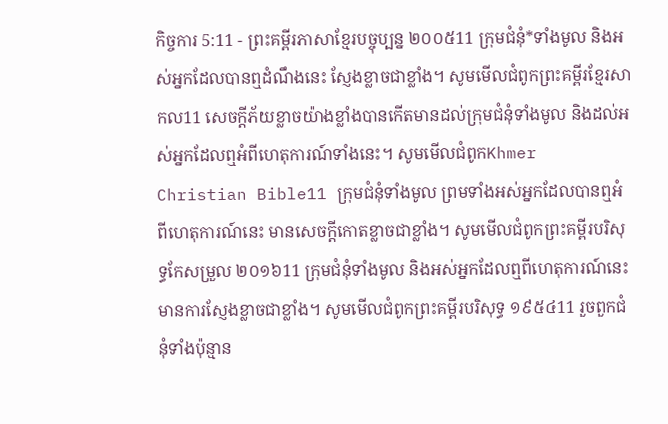កិច្ចការ 5:11 - ព្រះគម្ពីរភាសាខ្មែរបច្ចុប្បន្ន ២០០៥11 ក្រុមជំនុំ*ទាំងមូល និងអស់អ្នកដែលបានឮដំណឹងនេះ ស្ញែងខ្លាចជាខ្លាំង។ សូមមើលជំពូកព្រះគម្ពីរខ្មែរសាកល11 សេចក្ដីភ័យខ្លាចយ៉ាងខ្លាំងបានកើតមានដល់ក្រុមជំនុំទាំងមូល និងដល់អស់អ្នកដែលឮអំពីហេតុការណ៍ទាំងនេះ។ សូមមើលជំពូកKhmer Christian Bible11 ក្រុមជំនុំទាំងមូល ព្រមទាំងអស់អ្នកដែលបានឮអំពីហេតុការណ៍នេះ មានសេចក្ដីកោតខ្លាចជាខ្លាំង។ សូមមើលជំពូកព្រះគម្ពីរបរិសុទ្ធកែសម្រួល ២០១៦11 ក្រុមជំនុំទាំងមូល និងអស់អ្នកដែលឮពីហេតុការណ៍នេះ មានការស្ញែងខ្លាចជាខ្លាំង។ សូមមើលជំពូកព្រះគម្ពីរបរិសុទ្ធ ១៩៥៤11 រួចពួកជំនុំទាំងប៉ុន្មាន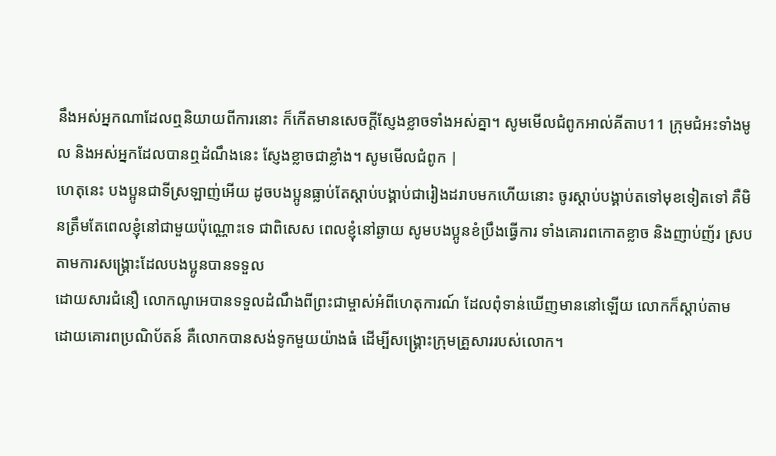នឹងអស់អ្នកណាដែលឮនិយាយពីការនោះ ក៏កើតមានសេចក្ដីស្ញែងខ្លាចទាំងអស់គ្នា។ សូមមើលជំពូកអាល់គីតាប11 ក្រុមជំអះទាំងមូល និងអស់អ្នកដែលបានឮដំណឹងនេះ ស្ញែងខ្លាចជាខ្លាំង។ សូមមើលជំពូក |
ហេតុនេះ បងប្អូនជាទីស្រឡាញ់អើយ ដូចបងប្អូនធ្លាប់តែស្ដាប់បង្គាប់ជារៀងដរាបមកហើយនោះ ចូរស្ដាប់បង្គាប់តទៅមុខទៀតទៅ គឺមិនត្រឹមតែពេលខ្ញុំនៅជាមួយប៉ុណ្ណោះទេ ជាពិសេស ពេលខ្ញុំនៅឆ្ងាយ សូមបងប្អូនខំប្រឹងធ្វើការ ទាំងគោរពកោតខ្លាច និងញាប់ញ័រ ស្របតាមការសង្គ្រោះដែលបងប្អូនបានទទួល
ដោយសារជំនឿ លោកណូអេបានទទួលដំណឹងពីព្រះជាម្ចាស់អំពីហេតុការណ៍ ដែលពុំទាន់ឃើញមាននៅឡើយ លោកក៏ស្ដាប់តាម ដោយគោរពប្រណិប័តន៍ គឺលោកបានសង់ទូកមួយយ៉ាងធំ ដើម្បីសង្គ្រោះក្រុមគ្រួសាររបស់លោក។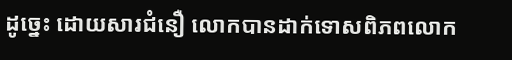ដូច្នេះ ដោយសារជំនឿ លោកបានដាក់ទោសពិភពលោក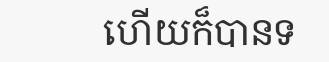ហើយក៏បានទ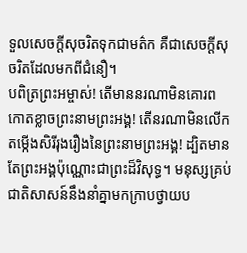ទួលសេចក្ដីសុចរិតទុកជាមត៌ក គឺជាសេចក្ដីសុចរិតដែលមកពីជំនឿ។
បពិត្រព្រះអម្ចាស់! តើមាននរណាមិនគោរពកោតខ្លាចព្រះនាមព្រះអង្គ! តើនរណាមិនលើកតម្កើងសិរីរុងរឿងនៃព្រះនាមព្រះអង្គ! ដ្បិតមានតែព្រះអង្គប៉ុណ្ណោះជាព្រះដ៏វិសុទ្ធ។ មនុស្សគ្រប់ជាតិសាសន៍នឹងនាំគ្នាមកក្រាបថ្វាយប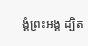ង្គំព្រះអង្គ ដ្បិត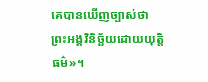គេបានឃើញច្បាស់ថា ព្រះអង្គវិនិច្ឆ័យដោយយុត្តិធម៌»។